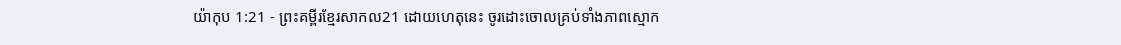យ៉ាកុប 1:21 - ព្រះគម្ពីរខ្មែរសាកល21 ដោយហេតុនេះ ចូរដោះចោលគ្រប់ទាំងភាពស្មោក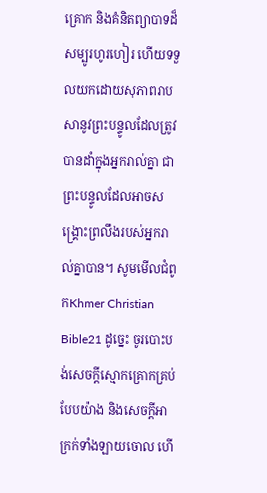គ្រោក និងគំនិតព្យាបាទដ៏សម្បូរហូរហៀរ ហើយទទួលយកដោយសុភាពរាបសានូវព្រះបន្ទូលដែលត្រូវបានដាំក្នុងអ្នករាល់គ្នា ជាព្រះបន្ទូលដែលអាចសង្គ្រោះព្រលឹងរបស់អ្នករាល់គ្នាបាន។ សូមមើលជំពូកKhmer Christian Bible21 ដូច្នេះ ចូរបោះបង់សេចក្ដីស្មោកគ្រោកគ្រប់បែបយ៉ាង និងសេចក្ដីអាក្រក់ទាំងឡាយចោល ហើ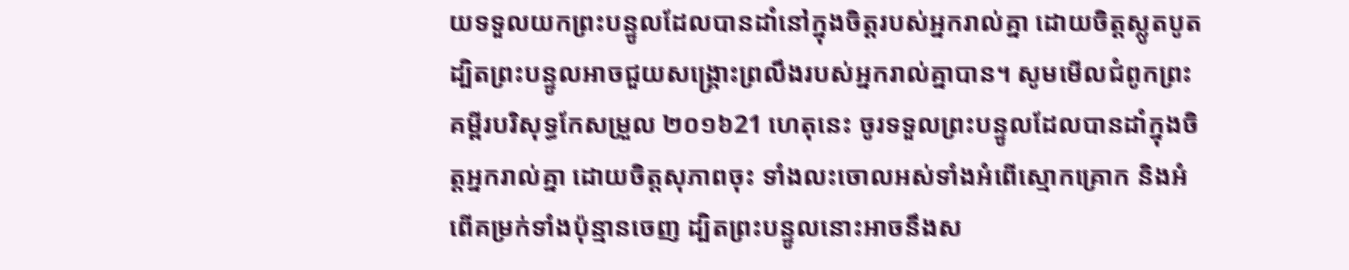យទទួលយកព្រះបន្ទូលដែលបានដាំនៅក្នុងចិត្ដរបស់អ្នករាល់គ្នា ដោយចិត្ដស្លូតបូត ដ្បិតព្រះបន្ទូលអាចជួយសង្គ្រោះព្រលឹងរបស់អ្នករាល់គ្នាបាន។ សូមមើលជំពូកព្រះគម្ពីរបរិសុទ្ធកែសម្រួល ២០១៦21 ហេតុនេះ ចូរទទួលព្រះបន្ទូលដែលបានដាំក្នុងចិត្តអ្នករាល់គ្នា ដោយចិត្តសុភាពចុះ ទាំងលះចោលអស់ទាំងអំពើស្មោកគ្រោក និងអំពើគម្រក់ទាំងប៉ុន្មានចេញ ដ្បិតព្រះបន្ទូលនោះអាចនឹងស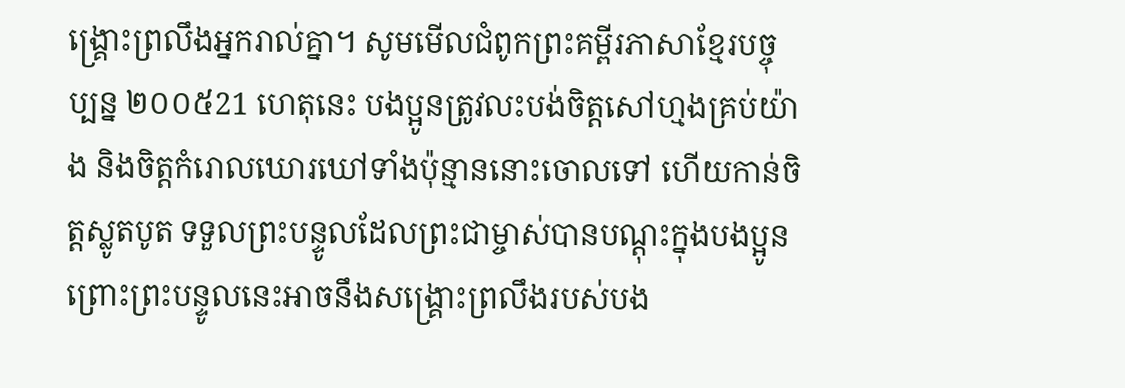ង្គ្រោះព្រលឹងអ្នករាល់គ្នា។ សូមមើលជំពូកព្រះគម្ពីរភាសាខ្មែរបច្ចុប្បន្ន ២០០៥21 ហេតុនេះ បងប្អូនត្រូវលះបង់ចិត្តសៅហ្មងគ្រប់យ៉ាង និងចិត្តកំរោលឃោរឃៅទាំងប៉ុន្មាននោះចោលទៅ ហើយកាន់ចិត្តស្លូតបូត ទទួលព្រះបន្ទូលដែលព្រះជាម្ចាស់បានបណ្ដុះក្នុងបងប្អូន ព្រោះព្រះបន្ទូលនេះអាចនឹងសង្គ្រោះព្រលឹងរបស់បង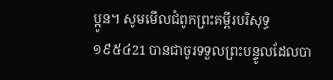ប្អូន។ សូមមើលជំពូកព្រះគម្ពីរបរិសុទ្ធ ១៩៥៤21 បានជាចូរទទួលព្រះបន្ទូលដែលបា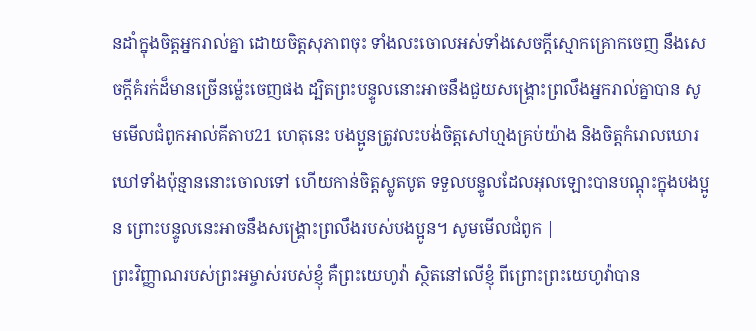នដាំក្នុងចិត្តអ្នករាល់គ្នា ដោយចិត្តសុភាពចុះ ទាំងលះចោលអស់ទាំងសេចក្ដីស្មោកគ្រោកចេញ នឹងសេចក្ដីគំរក់ដ៏មានច្រើនម៉្លេះចេញផង ដ្បិតព្រះបន្ទូលនោះអាចនឹងជួយសង្គ្រោះព្រលឹងអ្នករាល់គ្នាបាន សូមមើលជំពូកអាល់គីតាប21 ហេតុនេះ បងប្អូនត្រូវលះបង់ចិត្ដសៅហ្មងគ្រប់យ៉ាង និងចិត្ដកំរោលឃោរឃៅទាំងប៉ុន្មាននោះចោលទៅ ហើយកាន់ចិត្ដស្លូតបូត ទទួលបន្ទូលដែលអុលឡោះបានបណ្ដុះក្នុងបងប្អូន ព្រោះបន្ទូលនេះអាចនឹងសង្គ្រោះព្រលឹងរបស់បងប្អូន។ សូមមើលជំពូក |
ព្រះវិញ្ញាណរបស់ព្រះអម្ចាស់របស់ខ្ញុំ គឺព្រះយេហូវ៉ា ស្ថិតនៅលើខ្ញុំ ពីព្រោះព្រះយេហូវ៉ាបាន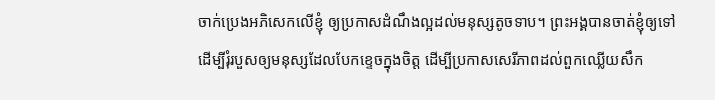ចាក់ប្រេងអភិសេកលើខ្ញុំ ឲ្យប្រកាសដំណឹងល្អដល់មនុស្សតូចទាប។ ព្រះអង្គបានចាត់ខ្ញុំឲ្យទៅ ដើម្បីរុំរបួសឲ្យមនុស្សដែលបែកខ្ទេចក្នុងចិត្ត ដើម្បីប្រកាសសេរីភាពដល់ពួកឈ្លើយសឹក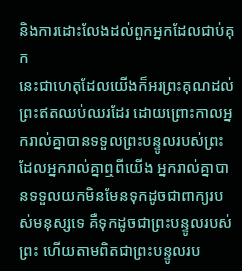និងការដោះលែងដល់ពួកអ្នកដែលជាប់គុក
នេះជាហេតុដែលយើងក៏អរព្រះគុណដល់ព្រះឥតឈប់ឈរដែរ ដោយព្រោះកាលអ្នករាល់គ្នាបានទទួលព្រះបន្ទូលរបស់ព្រះ ដែលអ្នករាល់គ្នាឮពីយើង អ្នករាល់គ្នាបានទទួលយកមិនមែនទុកដូចជាពាក្យរបស់មនុស្សទេ គឺទុកដូចជាព្រះបន្ទូលរបស់ព្រះ ហើយតាមពិតជាព្រះបន្ទូលរប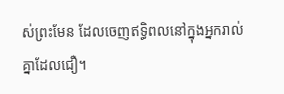ស់ព្រះមែន ដែលចេញឥទ្ធិពលនៅក្នុងអ្នករាល់គ្នាដែលជឿ។